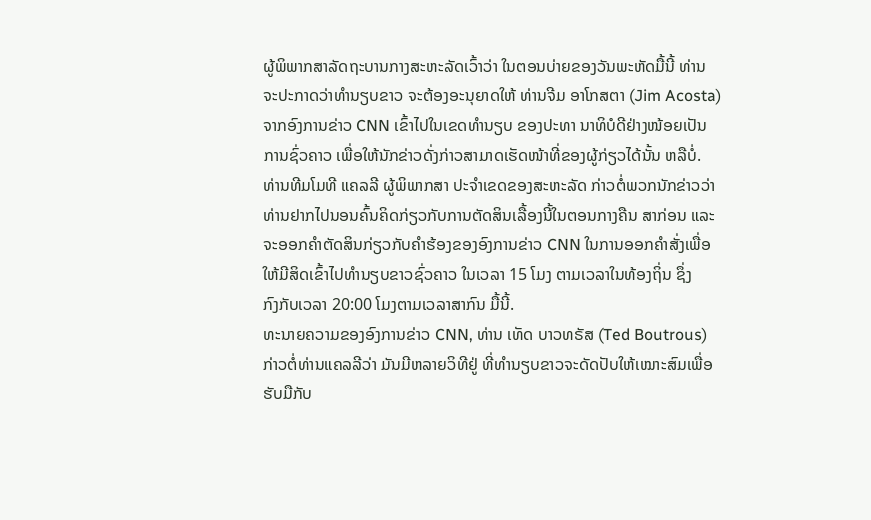ຜູ້ພິພາກສາລັດຖະບານກາງສະຫະລັດເວົ້າວ່າ ໃນຕອນບ່າຍຂອງວັນພະຫັດມື້ນີ້ ທ່ານ
ຈະປະກາດວ່າທຳນຽບຂາວ ຈະຕ້ອງອະນຸຍາດໃຫ້ ທ່ານຈີມ ອາໂກສຕາ (Jim Acosta)
ຈາກອົງການຂ່າວ CNN ເຂົ້າໄປໃນເຂດທຳນຽບ ຂອງປະທາ ນາທິບໍດີຢ່າງໜ້ອຍເປັນ
ການຊົ່ວຄາວ ເພື່ອໃຫ້ນັກຂ່າວດັ່ງກ່າວສາມາດເຮັດໜ້າທີ່ຂອງຜູ້ກ່ຽວໄດ້ນັ້ນ ຫລືບໍ່.
ທ່ານທີມໂມທີ ແຄລລີ ຜູ້ພິພາກສາ ປະຈຳເຂດຂອງສະຫະລັດ ກ່າວຕໍ່ພວກນັກຂ່າວວ່າ
ທ່ານຢາກໄປນອນຄົ້ນຄິດກ່ຽວກັບການຕັດສິນເລື້ອງນີ້ໃນຕອນກາງຄືນ ສາກ່ອນ ແລະ
ຈະອອກຄຳຕັດສິນກ່ຽວກັບຄຳຮ້ອງຂອງອົງການຂ່າວ CNN ໃນການອອກຄຳສັ່ງເພື່ອ
ໃຫ້ມີສິດເຂົ້າໄປທຳນຽບຂາວຊົ່ວຄາວ ໃນເວລາ 15 ໂມງ ຕາມເວລາໃນທ້ອງຖິ່ນ ຊຶ່ງ
ກົງກັບເວລາ 20:00 ໂມງຕາມເວລາສາກົນ ມື້ນີ້.
ທະນາຍຄວາມຂອງອົງການຂ່າວ CNN, ທ່ານ ເທັດ ບາວທຣັສ (Ted Boutrous)
ກ່າວຕໍ່ທ່ານແຄລລີວ່າ ມັນມີຫລາຍວິທີຢູ່ ທີ່ທຳນຽບຂາວຈະດັດປັບໃຫ້ເໝາະສົມເພື່ອ
ຮັບມືກັບ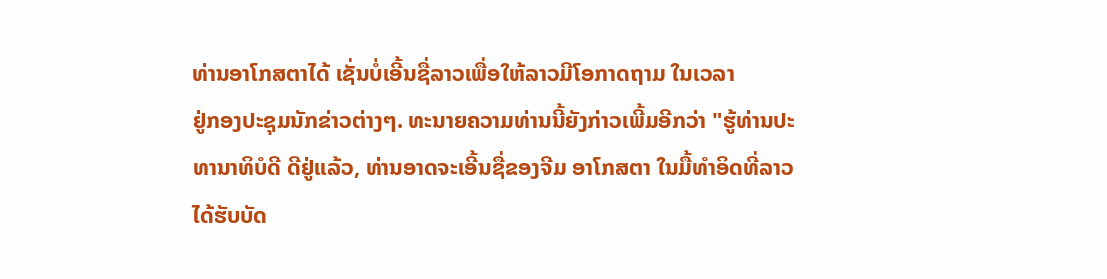ທ່ານອາໂກສຕາໄດ້ ເຊັ່ນບໍ່ເອີ້ນຊື່ລາວເພື່ອໃຫ້ລາວມີໂອກາດຖາມ ໃນເວລາ
ຢູ່ກອງປະຊຸມນັກຂ່າວຕ່າງໆ. ທະນາຍຄວາມທ່ານນີ້ຍັງກ່າວເພີ້ມອີກວ່າ "ຮູ້ທ່ານປະ
ທານາທິບໍດີ ດີຢູ່ແລ້ວ, ທ່ານອາດຈະເອີ້ນຊື່ຂອງຈີມ ອາໂກສຕາ ໃນມື້ທຳອິດທີ່ລາວ
ໄດ້ຮັບບັດ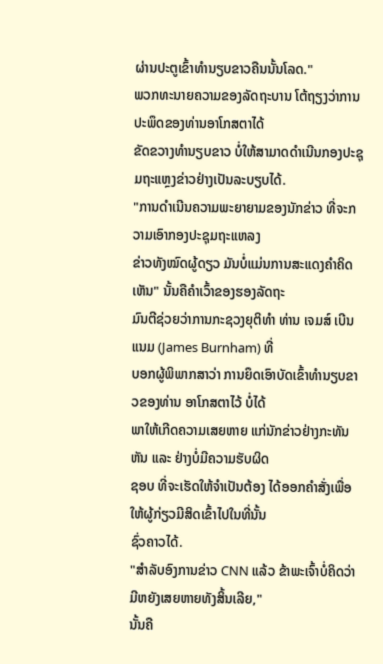ຜ່ານປະຕູເຂົ້າທຳນຽບຂາວຄືນນັ້ນໂລດ."
ພວກທະນາຍຄວາມຂອງລັດຖະບານ ໂຕ້ຖຽງວ່າການປະພຶດຂອງທ່ານອາໂກສຕາໄດ້
ຂັດຂວາງທຳນຽບຂາວ ບໍ່ໃຫ້ສາມາດດຳເນີນກອງປະຊຸມຖະແຫຼງຂ່າວຢ່າງເປັນລະບຽບໄດ້.
"ການດຳເນີນຄວາມພະຍາຍາມຂອງນັກຂ່າວ ທີ່ຈະກວາມເອົາກອງປະຊຸມຖະແຫລງ
ຂ່າວທັງໝົດຜູ້ດຽວ ມັນບໍ່ແມ່ນການສະແດງຄຳຄິດເຫັນ" ນັ້ນຄືຄຳເວົ້າຂອງຮອງລັດຖະ
ມົນຕີຊ່ວຍວ່າການກະຊວງຍຸຕິທຳ ທ່ານ ເຈມສ໌ ເບີນແນມ (James Burnham) ທີ່
ບອກຜູ້ພິພາກສາວ່າ ການຍຶດເອົາບັດເຂົ້າທຳນຽບຂາວຂອງທ່ານ ອາໂກສຕາໄວ້ ບໍ່ໄດ້
ພາໃຫ້ເກີດຄວາມເສຍຫາຍ ແກ່ນັກຂ່າວຢ່າງກະທັນຫັນ ແລະ ຢ່າງບໍ່ມີຄວາມຮັບຜິດ
ຊອບ ທີ່ຈະເຮັດໃຫ້ຈຳເປັນຕ້ອງ ໄດ້ອອກຄຳສັ່ງເພື່ອໃຫ້ຜູ້ກ່ຽວມີສິດເຂົ້າໄປໃນທີ່ນັ້ນ
ຊົ່ວຄາວໄດ້.
"ສຳລັບອົງການຂ່າວ CNN ແລ້ວ ຂ້າພະເຈົ້າບໍ່ຄິດວ່າມີຫຍັງເສຍຫາຍທັງສິ້ນເລີຍ,"
ນັ້ນຄື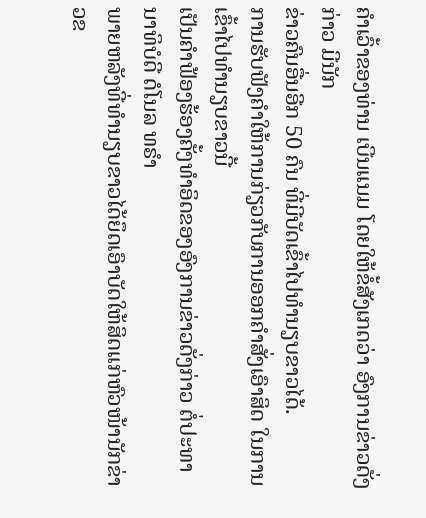ຄຳເວົ້າຂອງທ່ານ ເບີນແນມ ໂດຍໃຫ້ຂໍ້ສັງເກດວ່າ ອົງການຂ່າວດັ່ງກ່າວ ມີນັກ
ຂ່າວຄົນອື່ນອີກ 50 ຄົນ ທີ່ມີບັດເຂົ້າໄປທຳນຽບຂາວໄດ້.
ການຮັບຟັງຄຳໃຫ້ການກ່ຽວກັບການອອກຄຳສັ່ງເອົາສິດ ໃນການເຂົ້າໄປທຳນຽບຂາວນີ້
ເປັນຄຳຟ້ອງຮ້ອງຄັ້ງທຳອິດຂອງອົງການຂ່າວດັ່ງກ່າວ ຕໍ່ປະທານາທິບໍດີ ດໍໂນລ ທຣຳ
ພາຍຫລັງທີ່ທຳນຽບຂາວໄດ້ຍຶດເອົາບັດໃຫ້ສິດແກ່ຫົວໜ້ານັກຂ່າວຂ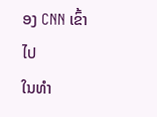ອງ CNN ເຂົ້າໄປ
ໃນທຳ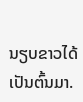ນຽບຂາວໄດ້ ເປັນຕົ້ນມາ.